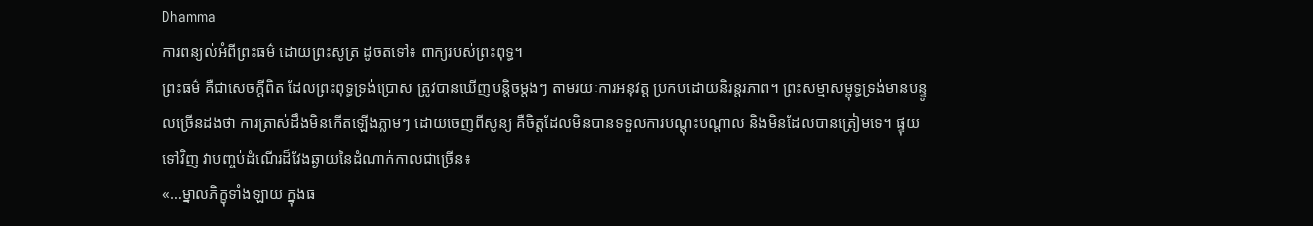Dhamma
ការពន្យល់អំពីព្រះធម៌ ដោយព្រះសូត្រ ដូចតទៅ៖ ពាក្យរបស់ព្រះពុទ្ធ។
ព្រះធម៌ គឺជាសេចក្តីពិត ដែលព្រះពុទ្ធទ្រង់ប្រោស ត្រូវបានឃើញបន្តិចម្តងៗ តាមរយៈការអនុវត្ត ប្រកបដោយនិរន្តរភាព។ ព្រះសម្មាសម្ពុទ្ធទ្រង់មានបន្ទូលច្រើនដងថា ការត្រាស់ដឹងមិនកើតឡើងភ្លាមៗ ដោយចេញពីសូន្យ គឺចិត្តដែលមិនបានទទួលការបណ្តុះបណ្តាល និងមិនដែលបានត្រៀមទេ។ ផ្ទុយទៅវិញ វាបញ្ចប់ដំណើរដ៏វែងឆ្ងាយនៃដំណាក់កាលជាច្រើន៖
«…ម្នាលភិក្ខុទាំងឡាយ ក្នុងធ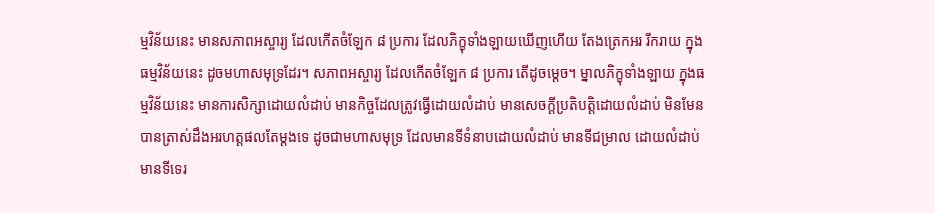ម្មវិន័យនេះ មានសភាពអស្ចារ្យ ដែលកើតចំឡែក ៨ ប្រការ ដែលភិក្ខុទាំងឡាយឃើញហើយ តែងត្រេកអរ រីករាយ ក្នុងធម្មវិន័យនេះ ដូចមហាសមុទ្រដែរ។ សភាពអស្ចារ្យ ដែលកើតចំឡែក ៨ ប្រការ តើដូចម្តេច។ ម្នាលភិក្ខុទាំងឡាយ ក្នុងធម្មវិន័យនេះ មានការសិក្សាដោយលំដាប់ មានកិច្ចដែលត្រូវធ្វើដោយលំដាប់ មានសេចក្តីប្រតិបត្តិដោយលំដាប់ មិនមែនបានត្រាស់ដឹងអរហត្តផលតែម្តងទេ ដូចជាមហាសមុទ្រ ដែលមានទីទំនាបដោយលំដាប់ មានទីជម្រាល ដោយលំដាប់ មានទីទេរ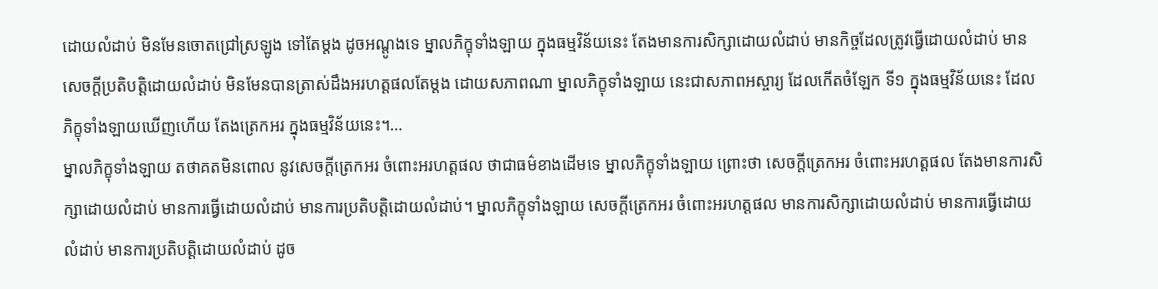ដោយលំដាប់ មិនមែនចោតជ្រៅស្រឡូង ទៅតែម្តង ដូចអណ្តូងទេ ម្នាលភិក្ខុទាំងឡាយ ក្នុងធម្មវិន័យនេះ តែងមានការសិក្សាដោយលំដាប់ មានកិច្ចដែលត្រូវធ្វើដោយលំដាប់ មានសេចក្តីប្រតិបត្តិដោយលំដាប់ មិនមែនបានត្រាស់ដឹងអរហត្តផលតែម្តង ដោយសភាពណា ម្នាលភិក្ខុទាំងឡាយ នេះជាសភាពអស្ចារ្យ ដែលកើតចំឡែក ទី១ ក្នុងធម្មវិន័យនេះ ដែលភិក្ខុទាំងឡាយឃើញហើយ តែងត្រេកអរ ក្នុងធម្មវិន័យនេះ។…
ម្នាលភិក្ខុទាំងឡាយ តថាគតមិនពោល នូវសេចក្តីត្រេកអរ ចំពោះអរហត្តផល ថាជាធម៌ខាងដើមទេ ម្នាលភិក្ខុទាំងឡាយ ព្រោះថា សេចក្តីត្រេកអរ ចំពោះអរហត្តផល តែងមានការសិក្សាដោយលំដាប់ មានការធ្វើដោយលំដាប់ មានការប្រតិបត្តិដោយលំដាប់។ ម្នាលភិក្ខុទាំងឡាយ សេចក្តីត្រេកអរ ចំពោះអរហត្តផល មានការសិក្សាដោយលំដាប់ មានការធ្វើដោយលំដាប់ មានការប្រតិបត្តិដោយលំដាប់ ដូច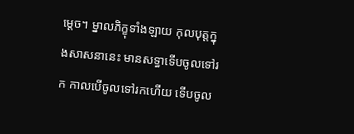ម្តេច។ ម្នាលភិក្ខុទាំងឡាយ កុលបុត្តក្នុងសាសនានេះ មានសទ្ធាទើបចូលទៅរក កាលបើចូលទៅរកហើយ ទើបចូល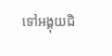ទៅអង្គុយជិ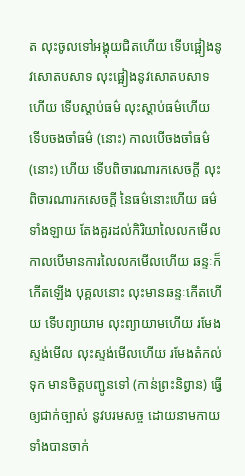ត លុះចូលទៅអង្គុយជិតហើយ ទើបផ្អៀងនូវសោតបសាទ លុះផ្អៀងនូវសោតបសាទហើយ ទើបស្តាប់ធម៌ លុះស្តាប់ធម៌ហើយ ទើបចងចាំធម៌ (នោះ) កាលបើចងចាំធម៌ (នោះ) ហើយ ទើបពិចារណារកសេចក្តី លុះពិចារណារកសេចក្តី នៃធម៌នោះហើយ ធម៌ទាំងឡាយ តែងគួរដល់កិរិយាលៃលកមើល កាលបើមានការលៃលកមើលហើយ ឆន្ទៈក៏កើតឡើង បុគ្គលនោះ លុះមានឆន្ទៈកើតហើយ ទើបព្យាយាម លុះព្យាយាមហើយ រមែងស្ទង់មើល លុះស្ទង់មើលហើយ រមែងតំកល់ទុក មានចិត្តបញ្ជូនទៅ (កាន់ព្រះនិព្វាន) ធ្វើឲ្យជាក់ច្បាស់ នូវបរមសច្ច ដោយនាមកាយ ទាំងបានចាក់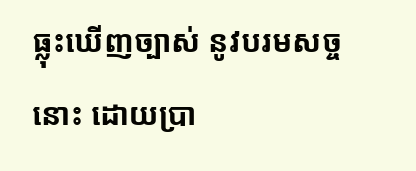ធ្លុះឃើញច្បាស់ នូវបរមសច្ចនោះ ដោយប្រា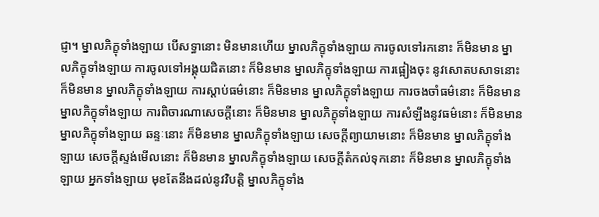ជ្ញា។ ម្នាលភិក្ខុទាំងឡាយ បើសទ្ធានោះ មិនមានហើយ ម្នាលភិក្ខុទាំងឡាយ ការចូលទៅរកនោះ ក៏មិនមាន ម្នាលភិក្ខុទាំងឡាយ ការចូលទៅអង្គុយជិតនោះ ក៏មិនមាន ម្នាលភិក្ខុទាំងឡាយ ការផ្អៀងចុះ នូវសោតបសាទនោះ ក៏មិនមាន ម្នាលភិក្ខុទាំងឡាយ ការស្តាប់ធម៌នោះ ក៏មិនមាន ម្នាលភិក្ខុទាំងឡាយ ការចងចាំធម៌នោះ ក៏មិនមាន ម្នាលភិក្ខុទាំងឡាយ ការពិចារណាសេចក្តីនោះ ក៏មិនមាន ម្នាលភិក្ខុទាំងឡាយ ការសំឡឹងនូវធម៌នោះ ក៏មិនមាន ម្នាលភិក្ខុទាំងឡាយ ឆន្ទៈនោះ ក៏មិនមាន ម្នាលភិក្ខុទាំងឡាយ សេចក្តីព្យាយាមនោះ ក៏មិនមាន ម្នាលភិក្ខុទាំងឡាយ សេចក្តីស្ទង់មើលនោះ ក៏មិនមាន ម្នាលភិក្ខុទាំងឡាយ សេចក្តីតំកល់ទុកនោះ ក៏មិនមាន ម្នាលភិក្ខុទាំងឡាយ អ្នកទាំងឡាយ មុខតែនឹងដល់នូវវិបត្តិ ម្នាលភិក្ខុទាំង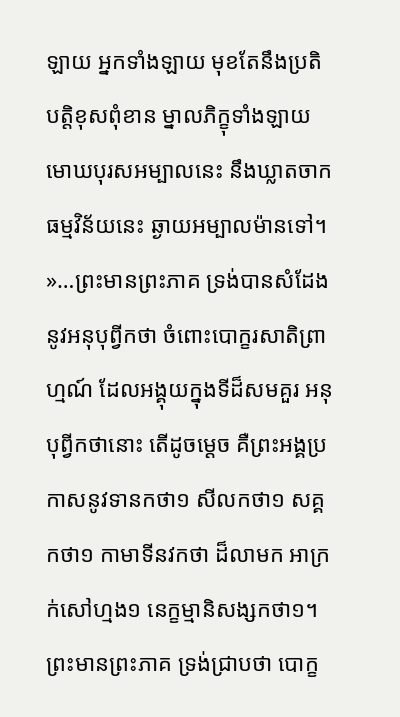ឡាយ អ្នកទាំងឡាយ មុខតែនឹងប្រតិបត្តិខុសពុំខាន ម្នាលភិក្ខុទាំងឡាយ មោឃបុរសអម្បាលនេះ នឹងឃ្លាតចាកធម្មវិន័យនេះ ឆ្ងាយអម្បាលម៉ានទៅ។
»…ព្រះមានព្រះភាគ ទ្រង់បានសំដែងនូវអនុបុព្វីកថា ចំពោះបោក្ខរសាតិព្រាហ្មណ៍ ដែលអង្គុយក្នុងទីដ៏សមគួរ អនុបុព្វីកថានោះ តើដូចម្តេច គឺព្រះអង្គប្រកាសនូវទានកថា១ សីលកថា១ សគ្គកថា១ កាមាទីនវកថា ដ៏លាមក អាក្រក់សៅហ្មង១ នេក្ខម្មានិសង្សកថា១។ ព្រះមានព្រះភាគ ទ្រង់ជ្រាបថា បោក្ខ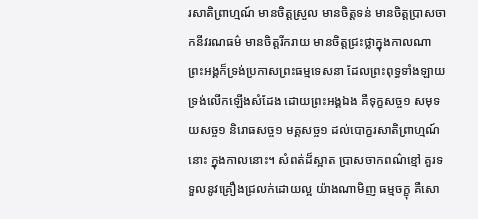រសាតិព្រាហ្មណ៍ មានចិត្តស្រួល មានចិត្តទន់ មានចិត្តប្រាសចាកនីវរណធម៌ មានចិត្តរីករាយ មានចិត្តជ្រះថ្លាក្នុងកាលណា ព្រះអង្គក៏ទ្រង់ប្រកាសព្រះធម្មទេសនា ដែលព្រះពុទ្ធទាំងឡាយ ទ្រង់លើកឡើងសំដែង ដោយព្រះអង្គឯង គឺទុក្ខសច្ច១ សមុទយសច្ច១ និរោធសច្ច១ មគ្គសច្ច១ ដល់បោក្ខរសាតិព្រាហ្មណ៍នោះ ក្នុងកាលនោះ។ សំពត់ដ៏ស្អាត ប្រាសចាកពណ៌ខ្មៅ គួរទទួលនូវគ្រឿងជ្រលក់ដោយល្អ យ៉ាងណាមិញ ធម្មចក្ខុ គឺសោ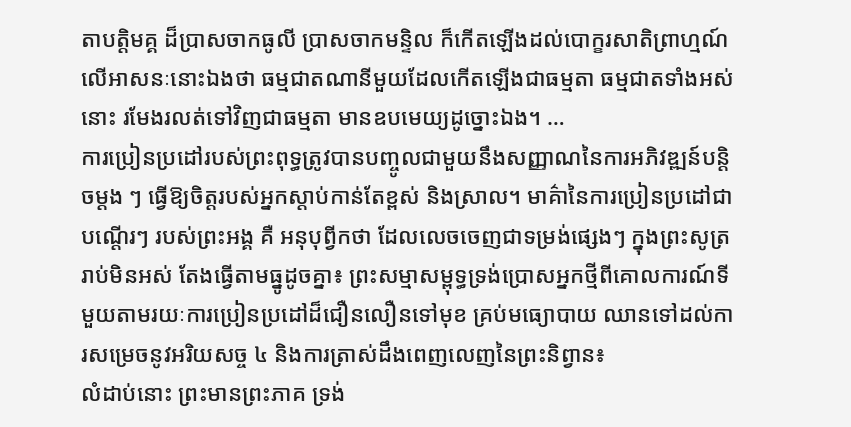តាបត្តិមគ្គ ដ៏ប្រាសចាកធូលី ប្រាសចាកមន្ទិល ក៏កើតឡើងដល់បោក្ខរសាតិព្រាហ្មណ៍ លើអាសនៈនោះឯងថា ធម្មជាតណានីមួយដែលកើតឡើងជាធម្មតា ធម្មជាតទាំងអស់នោះ រមែងរលត់ទៅវិញជាធម្មតា មានឧបមេយ្យដូច្នោះឯង។ …
ការប្រៀនប្រដៅរបស់ព្រះពុទ្ធត្រូវបានបញ្ចូលជាមួយនឹងសញ្ញាណនៃការអភិវឌ្ឍន៍បន្តិចម្តង ៗ ធ្វើឱ្យចិត្តរបស់អ្នកស្តាប់កាន់តែខ្ពស់ និងស្រាល។ មាគ៌ានៃការប្រៀនប្រដៅជាបណ្តើរៗ របស់ព្រះអង្គ គឺ អនុបុព្វីកថា ដែលលេចចេញជាទម្រង់ផ្សេងៗ ក្នុងព្រះសូត្រ រាប់មិនអស់ តែងធ្វើតាមធ្នូដូចគ្នា៖ ព្រះសម្មាសម្ពុទ្ធទ្រង់ប្រោសអ្នកថ្មីពីគោលការណ៍ទីមួយតាមរយៈការប្រៀនប្រដៅដ៏ជឿនលឿនទៅមុខ គ្រប់មធ្យោបាយ ឈានទៅដល់ការសម្រេចនូវអរិយសច្ច ៤ និងការត្រាស់ដឹងពេញលេញនៃព្រះនិព្វាន៖
លំដាប់នោះ ព្រះមានព្រះភាគ ទ្រង់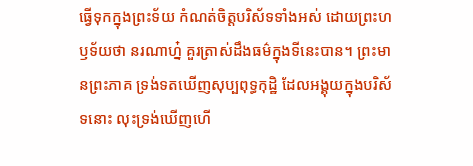ធ្វើទុកក្នុងព្រះទ័យ កំណត់ចិត្តបរិស័ទទាំងអស់ ដោយព្រះហឫទ័យថា នរណាហ្ន៎ គួរត្រាស់ដឹងធម៌ក្នុងទីនេះបាន។ ព្រះមានព្រះភាគ ទ្រង់ទតឃើញសុប្បពុទ្ធកុដ្ឋិ ដែលអង្គុយក្នុងបរិស័ទនោះ លុះទ្រង់ឃើញហើ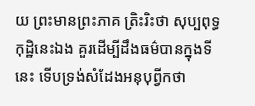យ ព្រះមានព្រះភាគ ត្រិះរិះថា សុប្បពុទ្ធកុដ្ឋិនេះឯង គួរដើម្បីដឹងធម៌បានក្នុងទីនេះ ទើបទ្រង់សំដែងអនុបុព្វីកថា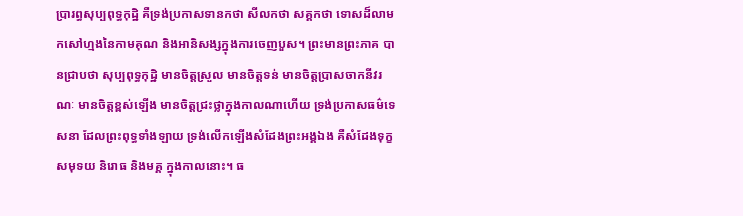ប្រារព្ធសុប្បពុទ្ធកុដ្ឋិ គឺទ្រង់ប្រកាសទានកថា សីលកថា សគ្គកថា ទោសដ៏លាមកសៅហ្មងនៃកាមគុណ និងអានិសង្សក្នុងការចេញបួស។ ព្រះមានព្រះភាគ បានជ្រាបថា សុប្បពុទ្ធកុដ្ឋិ មានចិត្តស្រួល មានចិត្តទន់ មានចិត្តប្រាសចាកនីវរណៈ មានចិត្តខ្ពស់ឡើង មានចិត្តជ្រះថ្លាក្នុងកាលណាហើយ ទ្រង់ប្រកាសធម៌ទេសនា ដែលព្រះពុទ្ធទាំងឡាយ ទ្រង់លើកឡើងសំដែងព្រះអង្គឯង គឺសំដែងទុក្ខសមុទយ និរោធ និងមគ្គ ក្នុងកាលនោះ។ ធ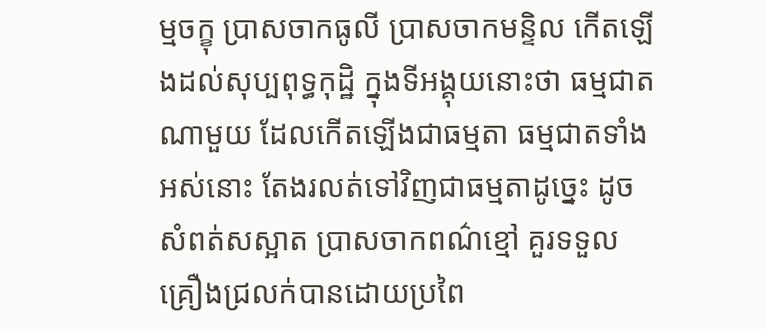ម្មចក្ខុ ប្រាសចាកធូលី ប្រាសចាកមន្ទិល កើតឡើងដល់សុប្បពុទ្ធកុដ្ឋិ ក្នុងទីអង្គុយនោះថា ធម្មជាតណាមួយ ដែលកើតឡើងជាធម្មតា ធម្មជាតទាំងអស់នោះ តែងរលត់ទៅវិញជាធម្មតាដូច្នេះ ដូចសំពត់សស្អាត ប្រាសចាកពណ៌ខ្មៅ គួរទទួលគ្រឿងជ្រលក់បានដោយប្រពៃ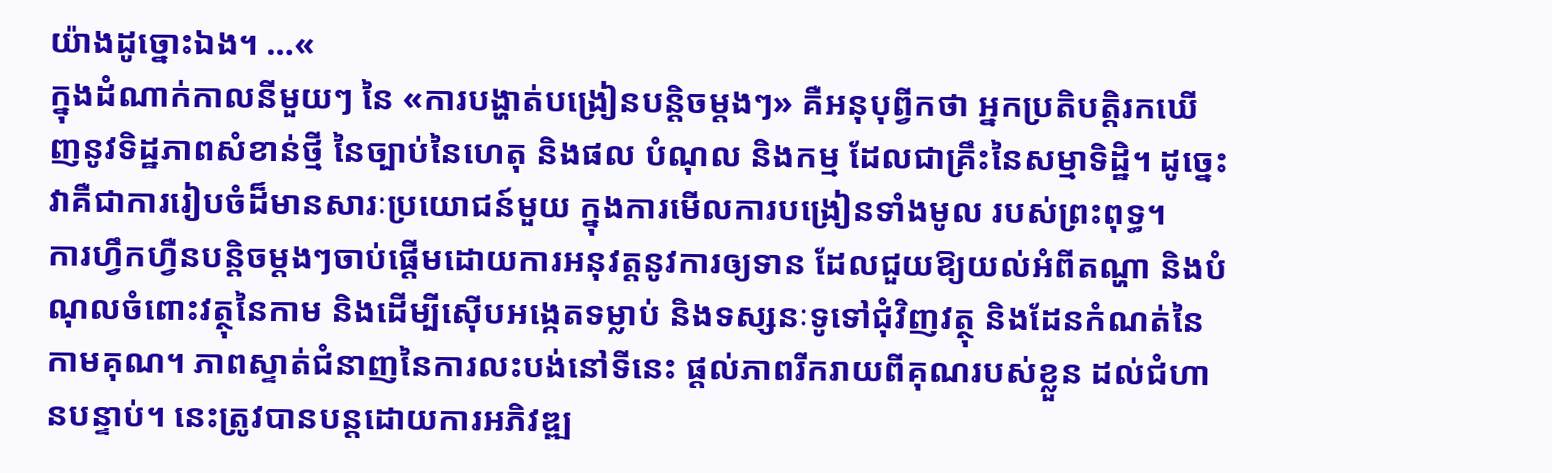យ៉ាងដូច្នោះឯង។ …«
ក្នុងដំណាក់កាលនីមួយៗ នៃ «ការបង្ហាត់បង្រៀនបន្តិចម្តងៗ» គឺអនុបុព្វីកថា អ្នកប្រតិបត្តិរកឃើញនូវទិដ្ឋភាពសំខាន់ថ្មី នៃច្បាប់នៃហេតុ និងផល បំណុល និងកម្ម ដែលជាគ្រឹះនៃសម្មាទិដ្ឋិ។ ដូច្នេះ វាគឺជាការរៀបចំដ៏មានសារៈប្រយោជន៍មួយ ក្នុងការមើលការបង្រៀនទាំងមូល របស់ព្រះពុទ្ធ។
ការហ្វឹកហ្វឺនបន្តិចម្តងៗចាប់ផ្តើមដោយការអនុវត្តនូវការឲ្យទាន ដែលជួយឱ្យយល់អំពីតណ្ហា និងបំណុលចំពោះវត្ថុនៃកាម និងដើម្បីស៊ើបអង្កេតទម្លាប់ និងទស្សនៈទូទៅជុំវិញវត្ថុ និងដែនកំណត់នៃកាមគុណ។ ភាពស្ទាត់ជំនាញនៃការលះបង់នៅទីនេះ ផ្តល់ភាពរីករាយពីគុណរបស់ខ្លួន ដល់ជំហានបន្ទាប់។ នេះត្រូវបានបន្តដោយការអភិវឌ្ឍ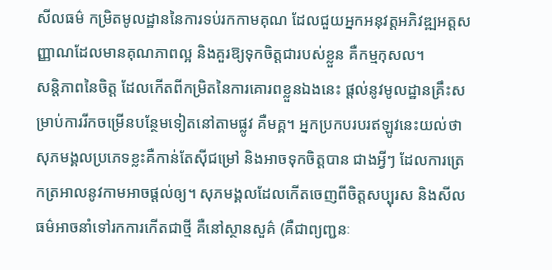សីលធម៌ កម្រិតមូលដ្ឋាននៃការទប់រកកាមគុណ ដែលជួយអ្នកអនុវត្តអភិវឌ្ឍអត្តសញ្ញាណដែលមានគុណភាពល្អ និងគួរឱ្យទុកចិត្តជារបស់ខ្លួន គឺកម្មកុសល។
សន្តិភាពនៃចិត្ត ដែលកើតពីកម្រិតនៃការគោរពខ្លួនឯងនេះ ផ្តល់នូវមូលដ្ឋានគ្រឹះសម្រាប់ការរីកចម្រើនបន្ថែមទៀតនៅតាមផ្លូវ គឺមគ្គ។ អ្នកប្រកបរបរឥឡូវនេះយល់ថា សុភមង្គលប្រភេទខ្លះគឺកាន់តែស៊ីជម្រៅ និងអាចទុកចិត្តបាន ជាងអ្វីៗ ដែលការត្រេកត្រអាលនូវកាមអាចផ្តល់ឲ្យ។ សុភមង្គលដែលកើតចេញពីចិត្តសប្បុរស និងសីលធម៌អាចនាំទៅរកការកើតជាថ្មី គឺនៅស្ថានសួគ៌ (គឺជាព្យញ្ជនៈ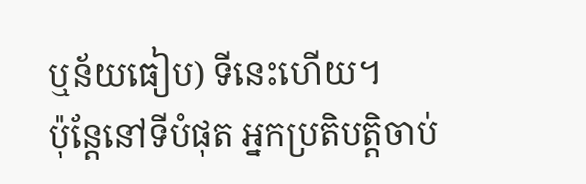ឬន័យធៀប) ទីនេះហើយ។
ប៉ុន្តែនៅទីបំផុត អ្នកប្រតិបត្តិចាប់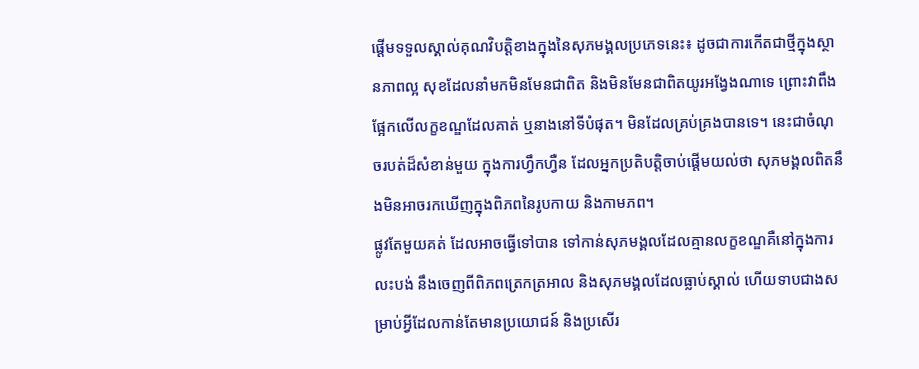ផ្តើមទទួលស្គាល់គុណវិបត្តិខាងក្នុងនៃសុភមង្គលប្រភេទនេះ៖ ដូចជាការកើតជាថ្មីក្នុងស្ថានភាពល្អ សុខដែលនាំមកមិនមែនជាពិត និងមិនមែនជាពិតយូរអង្វែងណាទេ ព្រោះវាពឹងផ្អែកលើលក្ខខណ្ឌដែលគាត់ ឬនាងនៅទីបំផុត។ មិនដែលគ្រប់គ្រងបានទេ។ នេះជាចំណុចរបត់ដ៏សំខាន់មួយ ក្នុងការហ្វឹកហ្វឺន ដែលអ្នកប្រតិបត្តិចាប់ផ្ដើមយល់ថា សុភមង្គលពិតនឹងមិនអាចរកឃើញក្នុងពិភពនៃរូបកាយ និងកាមភព។
ផ្លូវតែមួយគត់ ដែលអាចធ្វើទៅបាន ទៅកាន់សុភមង្គលដែលគ្មានលក្ខខណ្ឌគឺនៅក្នុងការលះបង់ នឹងចេញពីពិភពត្រេកត្រអាល និងសុភមង្គលដែលធ្លាប់ស្គាល់ ហើយទាបជាងសម្រាប់អ្វីដែលកាន់តែមានប្រយោជន៍ និងប្រសើរ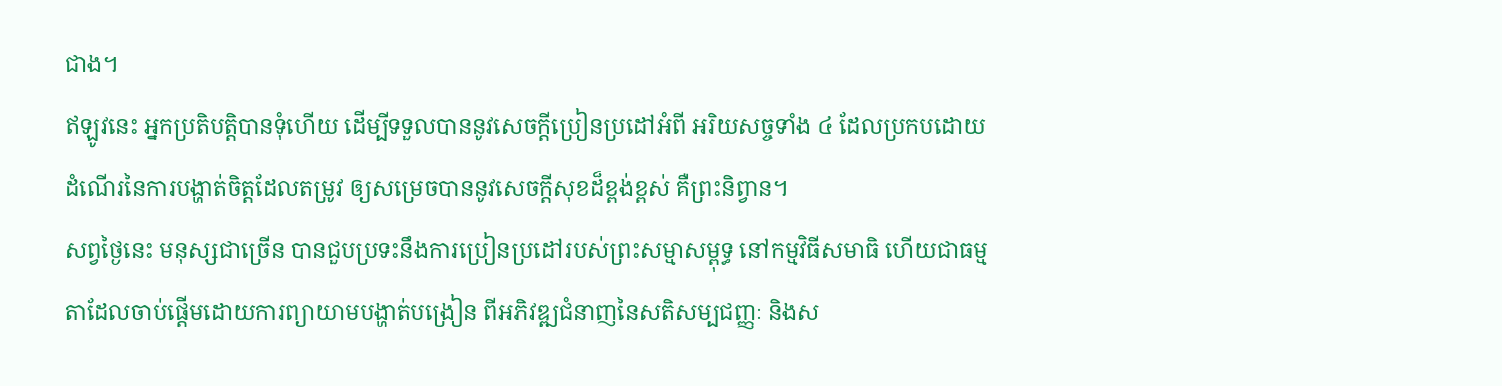ជាង។
ឥឡូវនេះ អ្នកប្រតិបត្តិបានទុំហើយ ដើម្បីទទួលបាននូវសេចក្តីប្រៀនប្រដៅអំពី អរិយសច្ចទាំង ៤ ដែលប្រកបដោយដំណើរនៃការបង្ហាត់ចិត្តដែលតម្រូវ ឲ្យសម្រេចបាននូវសេចក្តីសុខដ៏ខ្ពង់ខ្ពស់ គឺព្រះនិព្វាន។
សព្វថ្ងៃនេះ មនុស្សជាច្រើន បានជួបប្រទះនឹងការប្រៀនប្រដៅរបស់ព្រះសម្មាសម្ពុទ្ធ នៅកម្មវិធីសមាធិ ហើយជាធម្មតាដែលចាប់ផ្តើមដោយការព្យាយាមបង្ហាត់បង្រៀន ពីអភិវឌ្ឍជំនាញនៃសតិសម្បជញ្ញៈ និងស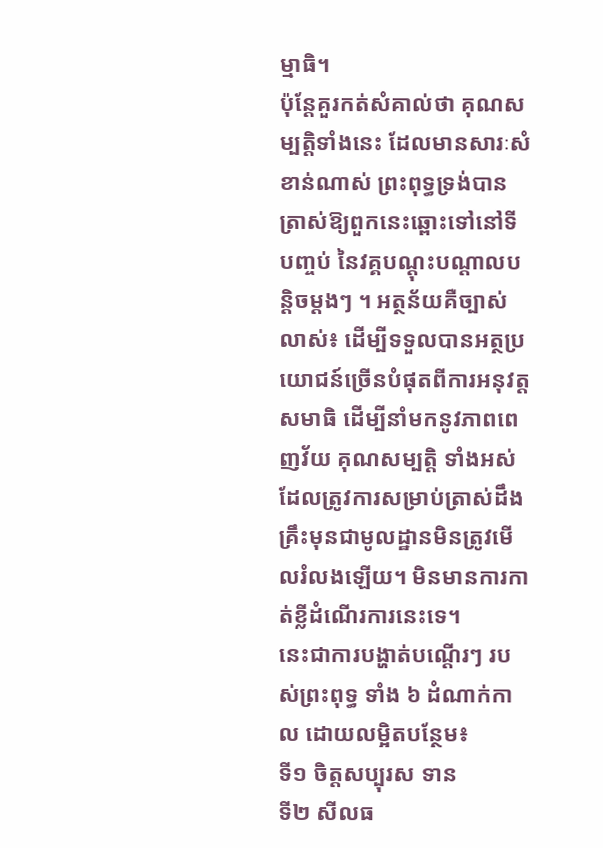ម្មាធិ។
ប៉ុន្តែគួរកត់សំគាល់ថា គុណសម្បតិ្តទាំងនេះ ដែលមានសារៈសំខាន់ណាស់ ព្រះពុទ្ធទ្រង់បានត្រាស់ឱ្យពួកនេះឆ្ពោះទៅនៅទី បញ្ចប់ នៃវគ្គបណ្តុះបណ្តាលបន្តិចម្តងៗ ។ អត្ថន័យគឺច្បាស់លាស់៖ ដើម្បីទទួលបានអត្ថប្រយោជន៍ច្រើនបំផុតពីការអនុវត្តសមាធិ ដើម្បីនាំមកនូវភាពពេញវ័យ គុណសម្បត្តិ ទាំងអស់ ដែលត្រូវការសម្រាប់ត្រាស់ដឹង គ្រឹះមុនជាមូលដ្ឋានមិនត្រូវមើលរំលងឡើយ។ មិនមានការកាត់ខ្លីដំណើរការនេះទេ។
នេះជាការបង្ហាត់បណ្តើរៗ របស់ព្រះពុទ្ធ ទាំង ៦ ដំណាក់កាល ដោយលម្អិតបន្ថែម៖
ទី១ ចិត្តសប្បុរស ទាន
ទី២ សីលធ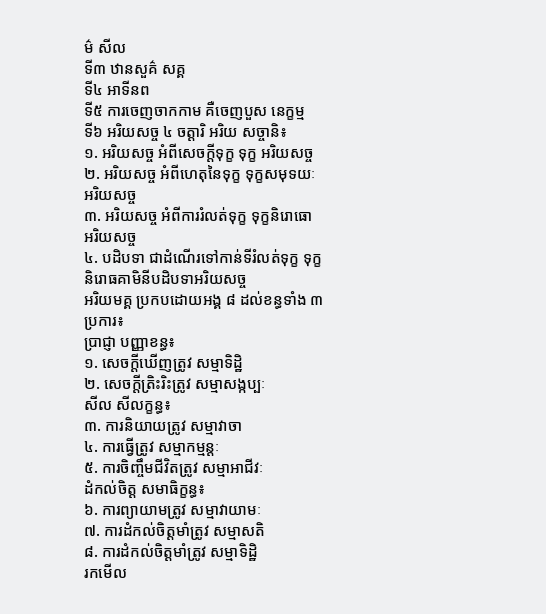ម៌ សីល
ទី៣ ឋានសួគ៌ សគ្គ
ទី៤ អាទីនព
ទី៥ ការចេញចាកកាម គឺចេញបួស នេក្ខម្ម
ទី៦ អរិយសច្ច ៤ ចត្តារិ អរិយ សច្ចានិ៖
១. អរិយសច្ច អំពីសេចក្ដីទុក្ខ ទុក្ខ អរិយសច្ច
២. អរិយសច្ច អំពីហេតុនៃទុក្ខ ទុក្ខសមុទយៈ អរិយសច្ច
៣. អរិយសច្ច អំពីការរំលត់ទុក្ខ ទុក្ខនិរោធោ អរិយសច្ច
៤. បដិបទា ជាដំណើរទៅកាន់ទីរំលត់ទុក្ខ ទុក្ខនិរោធគាមិនីបដិបទាអរិយសច្ច
អរិយមគ្គ ប្រកបដោយអង្គ ៨ ដល់ខន្ធទាំង ៣ ប្រការ៖
ប្រាជ្ញា បញ្ញាខន្ធ៖
១. សេចក្តីឃើញត្រូវ សម្មាទិដ្ឋិ
២. សេចក្តីត្រិះរិះត្រូវ សម្មាសង្កប្បៈ
សីល សីលក្ខន្ធ៖
៣. ការនិយាយត្រូវ សម្មាវាចា
៤. ការធ្វើត្រូវ សម្មាកម្មន្តៈ
៥. ការចិញ្ចឹមជីវិតត្រូវ សម្មាអាជីវៈ
ដំកល់ចិត្ត សមាធិក្ខន្ធ៖
៦. ការព្យាយាមត្រូវ សម្មាវាយាមៈ
៧. ការដំកល់ចិត្តមាំត្រូវ សម្មាសតិ
៨. ការដំកល់ចិត្តមាំត្រូវ សម្មាទិដ្ឋិ
រកមើល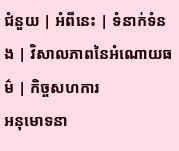ជំនួយ | អំពីនេះ | ទំនាក់ទំនង | វិសាលភាពនៃអំណោយធម៌ | កិច្ចសហការ
អនុមោទនា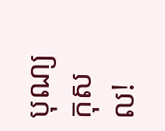បុណ្យកុសល!